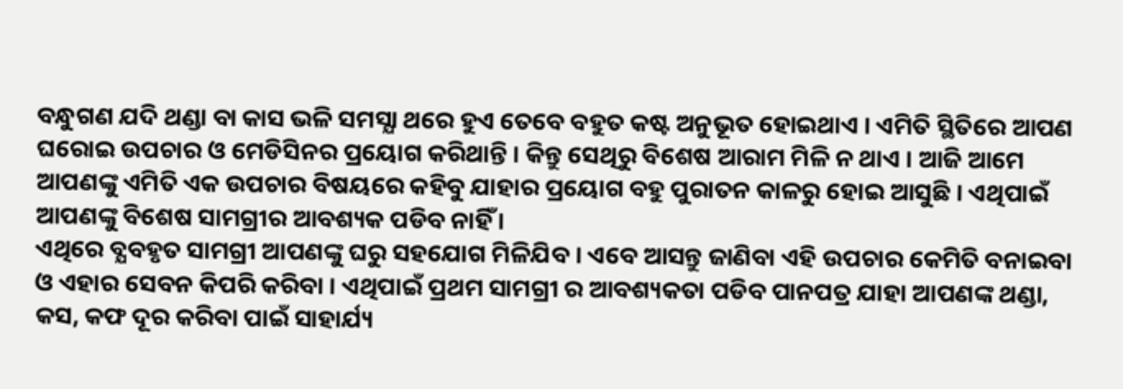ବନ୍ଧୁଗଣ ଯଦି ଥଣ୍ଡା ବା କାସ ଭଳି ସମସ୍ଯା ଥରେ ହୁଏ ତେବେ ବହୁତ କଷ୍ଟ ଅନୁଭୂତ ହୋଇଥାଏ । ଏମିତି ସ୍ଥିତିରେ ଆପଣ ଘରୋଇ ଉପଚାର ଓ ମେଡିସିନର ପ୍ରୟୋଗ କରିଥାନ୍ତି । କିନ୍ତୁ ସେଥିରୁ ବିଶେଷ ଆରାମ ମିଳି ନ ଥାଏ । ଆଜି ଆମେ ଆପଣଙ୍କୁ ଏମିତି ଏକ ଉପଚାର ବିଷୟରେ କହିବୁ ଯାହାର ପ୍ରୟୋଗ ବହୁ ପୁରାତନ କାଳରୁ ହୋଇ ଆସୁଛି । ଏଥିପାଇଁ ଆପଣଙ୍କୁ ବିଶେଷ ସାମଗ୍ରୀର ଆବଶ୍ୟକ ପଡିବ ନାହିଁ ।
ଏଥିରେ ବ୍ଯବହୃତ ସାମଗ୍ରୀ ଆପଣଙ୍କୁ ଘରୁ ସହଯୋଗ ମିଳିଯିବ । ଏବେ ଆସନ୍ତୁ ଜାଣିବା ଏହି ଉପଚାର କେମିତି ବନାଇବା ଓ ଏହାର ସେବନ କିପରି କରିବା । ଏଥିପାଇଁ ପ୍ରଥମ ସାମଗ୍ରୀ ର ଆବଶ୍ୟକତା ପଡିବ ପାନପତ୍ର ଯାହା ଆପଣଙ୍କ ଥଣ୍ଡା, କସ, କଫ ଦୂର କରିବା ପାଇଁ ସାହାର୍ଯ୍ୟ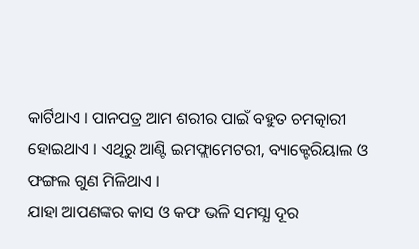କାର୍ଟିଥାଏ । ପାନପତ୍ର ଆମ ଶରୀର ପାଇଁ ବହୁତ ଚମତ୍କାରୀ ହୋଇଥାଏ । ଏଥିରୁ ଆଣ୍ଟି ଇମଫ୍ଲାମେଟରୀ, ବ୍ୟାକ୍ଟେରିୟାଲ ଓ ଫଙ୍ଗଲ ଗୁଣ ମିଳିଥାଏ ।
ଯାହା ଆପଣଙ୍କର କାସ ଓ କଫ ଭଳି ସମସ୍ଯା ଦୂର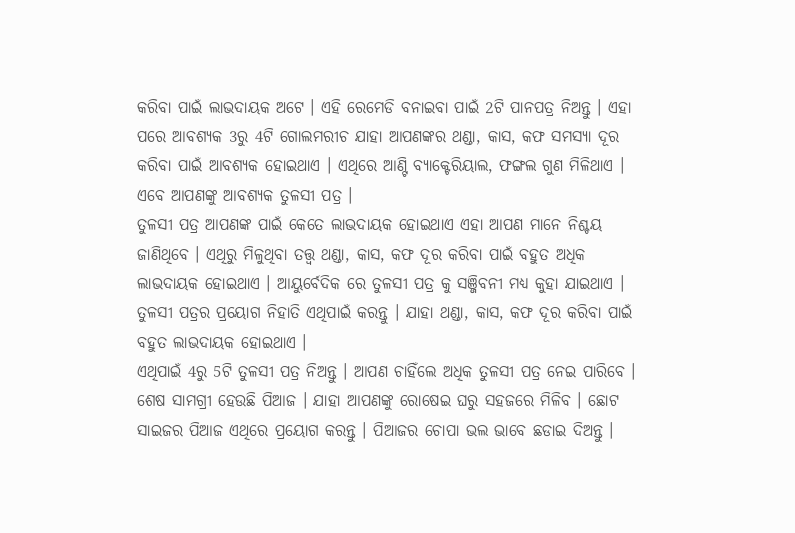କରିବା ପାଇଁ ଲାଭଦାୟକ ଅଟେ । ଏହି ରେମେଡି ବନାଇବା ପାଇଁ 2ଟି ପାନପତ୍ର ନିଅନ୍ତୁ । ଏହା ପରେ ଆବଶ୍ୟକ 3ରୁ 4ଟି ଗୋଲମରୀଚ ଯାହା ଆପଣଙ୍କର ଥଣ୍ଡା, କାସ, କଫ ସମସ୍ଯା ଦୂର କରିବା ପାଇଁ ଆବଶ୍ୟକ ହୋଇଥାଏ । ଏଥିରେ ଆଣ୍ଟି ବ୍ୟାକ୍ଟେରିୟାଲ, ଫଙ୍ଗଲ ଗୁଣ ମିଳିଥାଏ । ଏବେ ଆପଣଙ୍କୁ ଆବଶ୍ୟକ ତୁଳସୀ ପତ୍ର ।
ତୁଳସୀ ପତ୍ର ଆପଣଙ୍କ ପାଇଁ କେତେ ଲାଭଦାୟକ ହୋଇଥାଏ ଏହା ଆପଣ ମାନେ ନିଶ୍ଚୟ ଜାଣିଥିବେ । ଏଥିରୁ ମିଳୁଥିବା ତତ୍ତ୍ଵ ଥଣ୍ଡା, କାସ, କଫ ଦୂର କରିବା ପାଇଁ ବହୁତ ଅଧିକ ଲାଭଦାୟକ ହୋଇଥାଏ । ଆୟୁର୍ବେଦିକ ରେ ତୁଳସୀ ପତ୍ର କୁ ସଞ୍ଜିବନୀ ମଧ୍ୟ କୁହା ଯାଇଥାଏ । ତୁଳସୀ ପତ୍ରର ପ୍ରୟୋଗ ନିହାତି ଏଥିପାଇଁ କରନ୍ତୁ । ଯାହା ଥଣ୍ଡା, କାସ, କଫ ଦୂର କରିବା ପାଇଁ ବହୁତ ଲାଭଦାୟକ ହୋଇଥାଏ ।
ଏଥିପାଇଁ 4ରୁ 5ଟି ତୁଳସୀ ପତ୍ର ନିଅନ୍ତୁ । ଆପଣ ଚାହିଁଲେ ଅଧିକ ତୁଳସୀ ପତ୍ର ନେଇ ପାରିବେ । ଶେଷ ସାମଗ୍ରୀ ହେଉଛି ପିଆଜ । ଯାହା ଆପଣଙ୍କୁ ରୋଷେଇ ଘରୁ ସହଜରେ ମିଳିବ । ଛୋଟ ସାଇଜର ପିଆଜ ଏଥିରେ ପ୍ରୟୋଗ କରନ୍ତୁ । ପିଆଜର ଚୋପା ଭଲ ଭାବେ ଛଡାଇ ଦିଅନ୍ତୁ ।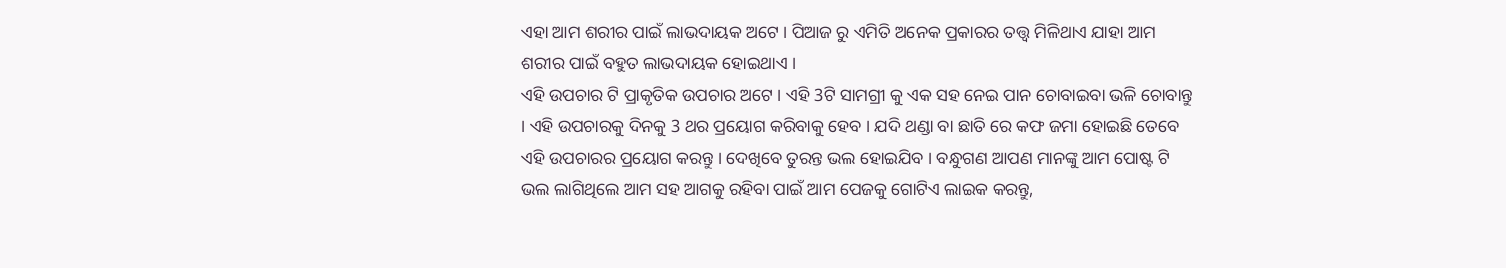ଏହା ଆମ ଶରୀର ପାଇଁ ଲାଭଦାୟକ ଅଟେ । ପିଆଜ ରୁ ଏମିତି ଅନେକ ପ୍ରକାରର ତତ୍ତ୍ଵ ମିଳିଥାଏ ଯାହା ଆମ ଶରୀର ପାଇଁ ବହୁତ ଲାଭଦାୟକ ହୋଇଥାଏ ।
ଏହି ଉପଚାର ଟି ପ୍ରାକୃତିକ ଉପଚାର ଅଟେ । ଏହି 3ଟି ସାମଗ୍ରୀ କୁ ଏକ ସହ ନେଇ ପାନ ଚୋବାଇବା ଭଳି ଚୋବାନ୍ତୁ । ଏହି ଉପଚାରକୁ ଦିନକୁ 3 ଥର ପ୍ରୟୋଗ କରିବାକୁ ହେବ । ଯଦି ଥଣ୍ଡା ବା ଛାତି ରେ କଫ ଜମା ହୋଇଛି ତେବେ ଏହି ଉପଚାରର ପ୍ରୟୋଗ କରନ୍ତୁ । ଦେଖିବେ ତୁରନ୍ତ ଭଲ ହୋଇଯିବ । ବନ୍ଧୁଗଣ ଆପଣ ମାନଙ୍କୁ ଆମ ପୋଷ୍ଟ ଟି ଭଲ ଲାଗିଥିଲେ ଆମ ସହ ଆଗକୁ ରହିବା ପାଇଁ ଆମ ପେଜକୁ ଗୋଟିଏ ଲାଇକ କରନ୍ତୁ,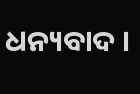ଧନ୍ୟବାଦ ।